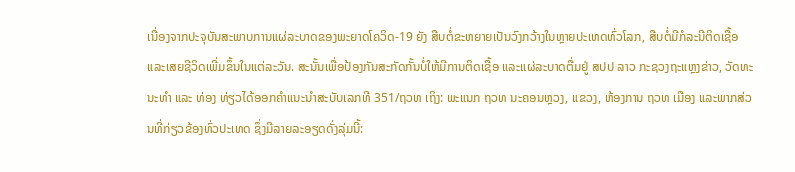ເນື່ອງຈາກປະຈຸບັນສະພາບການແຜ່ລະບາດຂອງພະຍາດໂຄວິດ-19 ຍັງ ສືບຕໍ່ຂະຫຍາຍເປັນວົງກວ້າງໃນຫຼາຍປະເທດທົ່ວໂລກ, ສືບຕໍ່ມີກໍລະນີຕິດເຊື້ອ ແລະເສຍຊີວິດເພີ່ມຂຶ້ນໃນແຕ່ລະວັນ. ສະນັ້ນເພື່ອປ້ອງກັນສະກັດກັ້ນບໍ່ໃຫ້ມີການຕິດເຊື້ອ ແລະແຜ່ລະບາດຕື່ມຢູ່ ສປປ ລາວ ກະຊວງຖະແຫຼງຂ່າວ, ວັດທະນະທໍາ ແລະ ທ່ອງ ທ່ຽວໄດ້ອອກຄຳແນະນຳສະບັບເລກທີ 351/ຖວທ ເຖິງ: ພະແນກ ຖວທ ນະຄອນຫຼວງ, ແຂວງ, ຫ້ອງການ ຖວທ ເມືອງ ແລະພາກສ່ວນທີ່ກ່ຽວຂ້ອງທົ່ວປະເທດ ຊຶ່ງມີລາຍລະອຽດດັ່ງລຸ່ມນີ້: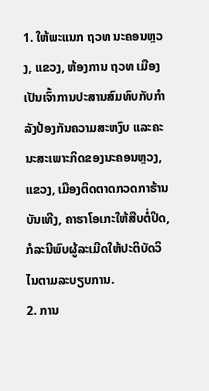1. ໃຫ້ພະແນກ ຖວທ ນະຄອນຫຼວງ, ແຂວງ, ຫ້ອງການ ຖວທ ເມືອງເປັນເຈົ້າການປະສານສົມທົບກັບກໍາລັງປ້ອງກັນຄວາມສະຫງົບ ແລະຄະນະສະເພາະກິດຂອງນະຄອນຫຼວງ, ແຂວງ, ເມືອງຕິດຕາດກວດກາຮ້ານບັນເທີງ, ຄາຮາໂອເກະໃຫ້ສືບຕໍ່ປິດ, ກໍລະນີພົບຜູ້ລະເມີດໃຫ້ປະຕິບັດວິໄນຕາມລະບຽບການ.
2. ການ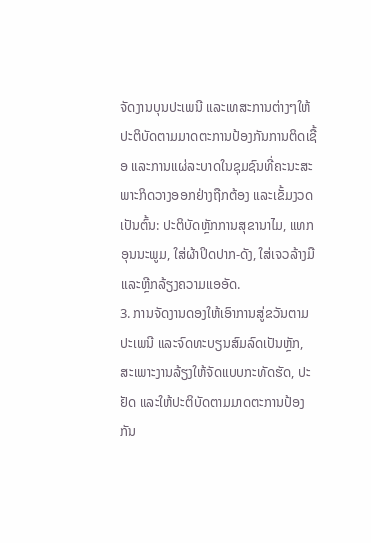ຈັດງານບຸນປະເພນີ ແລະເທສະການຕ່າງໆໃຫ້ປະຕິບັດຕາມມາດຕະການປ້ອງກັນການຕິດເຊື້ອ ແລະການແຜ່ລະບາດໃນຊຸມຊົນທີ່ຄະນະສະພາະກິດວາງອອກຢ່າງຖືກຕ້ອງ ແລະເຂັ້ມງວດເປັນຕົ້ນ: ປະຕິບັດຫຼັກການສຸຂານາໄມ, ແທກອຸນນະພູມ, ໃສ່ຜ້າປິດປາກ-ດັງ, ໃສ່ເຈວລ້າງມື ແລະຫຼີກລ້ຽງຄວາມແອອັດ.
3. ການຈັດງານດອງໃຫ້ເອົາການສູ່ຂວັນຕາມປະເພນີ ແລະຈົດທະບຽນສົມລົດເປັນຫຼັກ, ສະເພາະງານລ້ຽງໃຫ້ຈັດແບບກະທັດຮັດ, ປະຢັດ ແລະໃຫ້ປະຕິບັດຕາມມາດຕະການປ້ອງກັນ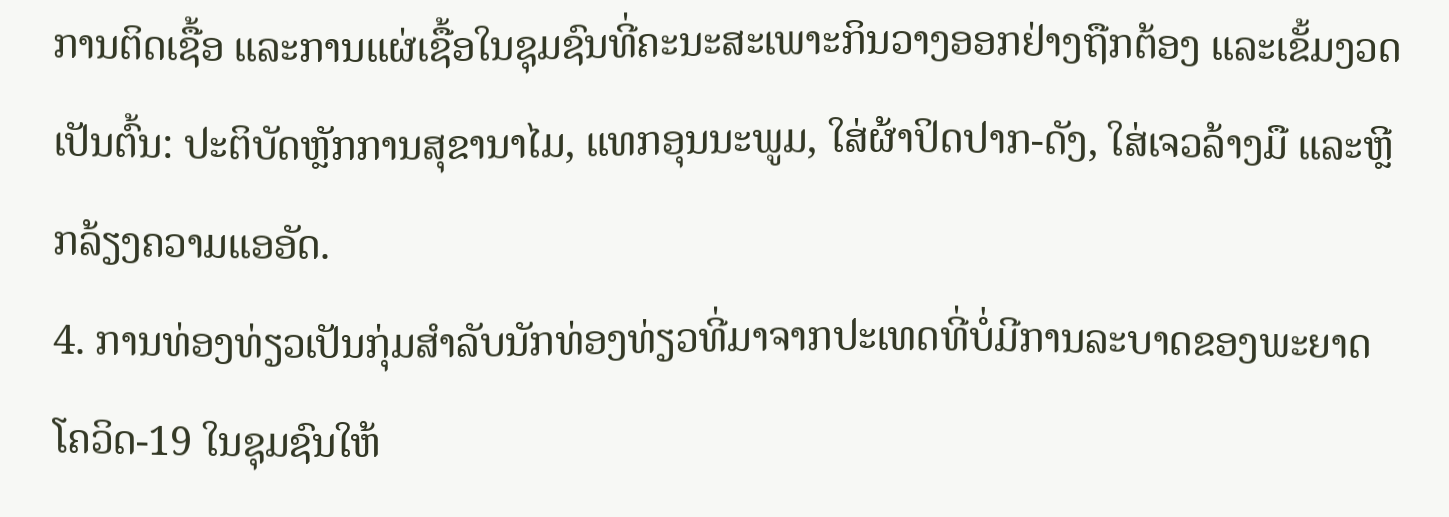ການຕິດເຊື້ອ ແລະການແຜ່ເຊື້ອໃນຊຸມຊົນທີ່ຄະນະສະເພາະກິນວາງອອກຢ່າງຖືກຕ້ອງ ແລະເຂັ້ມງວດເປັນຕົ້ນ: ປະຕິບັດຫຼັກການສຸຂານາໄມ, ແທກອຸນນະພູມ, ໃສ່ຜ້າປິດປາກ-ດັງ, ໃສ່ເຈວລ້າງມື ແລະຫຼີກລ້ຽງຄວາມແອອັດ.
4. ການທ່ອງທ່ຽວເປັນກຸ່ມສໍາລັບນັກທ່ອງທ່ຽວທີ່ມາຈາກປະເທດທີ່ບໍ່ມີການລະບາດຂອງພະຍາດໂຄວິດ-19 ໃນຊຸມຊົນໃຫ້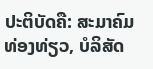ປະຕິບັດຄື: ສະມາຄົມທ່ອງທ່ຽວ, ບໍລິສັດ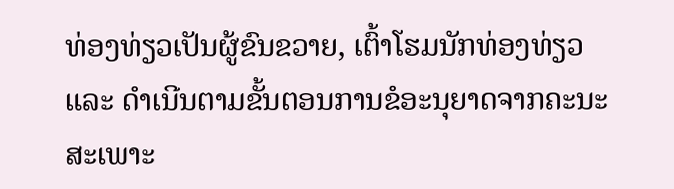ທ່ອງທ່ຽວເປັນຜູ້ຂົນຂວາຍ, ເຕົ້າໂຮມນັກທ່ອງທ່ຽວ ແລະ ດໍາເນີນຕາມຂັ້ນຕອນການຂໍອະນຸຍາດຈາກຄະນະສະເພາະ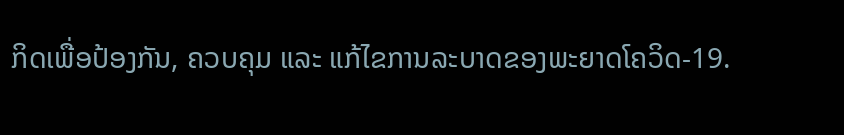ກິດເພື່ອປ້ອງກັນ, ຄວບຄຸມ ແລະ ແກ້ໄຂການລະບາດຂອງພະຍາດໂຄວິດ-19.